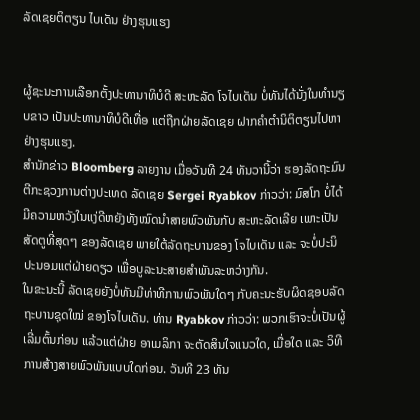ລັດເຊຍຕິຕຽນ ໄບເດັນ ຢ່າງຮຸນແຮງ


ຜູ້ຊະນະການເລືອກຕັ້ງປະທານາທິບໍດີ ສະຫະລັດ ໂຈໄບເດັນ ບໍ່ທັນໄດ້ນັ່ງໃນທຳນຽບຂາວ ເປັນປະທານາທິບໍດີເທື່ອ ແຕ່ຖືກຝ່າຍລັດເຊຍ ຝາກຄຳຕຳນິຕິຕຽນໄປຫາຢ່າງຮຸນແຮງ.
ສຳນັກຂ່າວ Bloomberg ລາຍງານ ເມື່ອວັນທີ 24 ທັນວານີ້ວ່າ ຮອງລັດຖະມົນຕີກະຊວງການຕ່າງປະເທດ ລັດເຊຍ Sergei Ryabkov ກ່າວວ່າ: ມົສໂກ ບໍ່ໄດ້ມີຄວາມຫວັງໃນແງ່ດີຫຍັງທັງໝົດນຳສາຍພົວພັນກັບ ສະຫະລັດເລີຍ ເພາະເປັນສັດຕູທີ່ສຸດໆ ຂອງລັດເຊຍ ພາຍໃຕ້ລັດຖະບານຂອງ ໂຈໄບເດັນ ແລະ ຈະບໍ່ປະນິປະນອມແຕ່ຝ່າຍດຽວ ເພື່ອບູລະນະສາຍສຳພັນລະຫວ່າງກັນ.
ໃນຂະນະນີ້ ລັດເຊຍຍັງບໍ່ທັນມີທ່າທີການພົວພັນໃດໆ ກັບຄະນະຮັບຜິດຊອບລັດຖະບານຊຸດໃໝ່ ຂອງໂຈໄບເດັນ. ທ່ານ Ryabkov ກ່າວວ່າ: ພວກເຮົາຈະບໍ່ເປັນຜູ້ເລີ່ມຕົ້ນກ່ອນ ແລ້ວແຕ່ຝ່າຍ ອາເມລິກາ ຈະຕັດສິນໃຈແນວໃດ, ເມື່ອໃດ ແລະ ວິທີການສ້າງສາຍພົວພັນແບບໃດກ່ອນ. ວັນທີ 23 ທັນ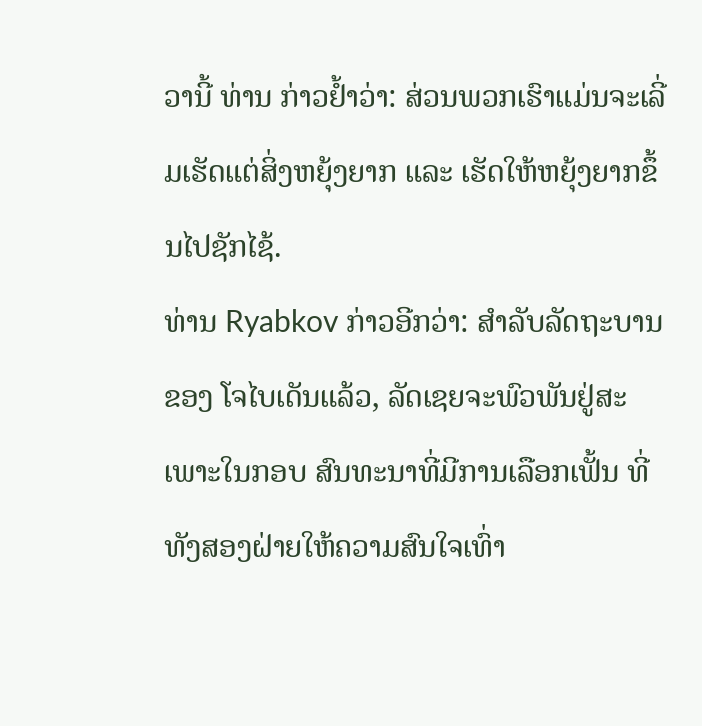ວານີ້ ທ່ານ ກ່າວຢໍ້າວ່າ: ສ່ວນພວກເຮົາແມ່ນຈະເລີ່ມເຮັດແຕ່ສິ່ງຫຍຸ້ງຍາກ ແລະ ເຮັດໃຫ້ຫຍຸ້ງຍາກຂຶ້ນໄປຊັກໄຊ້.
ທ່ານ Ryabkov ກ່າວອີກວ່າ: ສຳລັບລັດຖະບານຂອງ ໂຈໄບເດັນແລ້ວ, ລັດເຊຍຈະພົວພັນຢູ່ສະເພາະໃນກອບ ສົນທະນາທີ່ມີການເລືອກເຟັ້ນ ທີ່ທັງສອງຝ່າຍໃຫ້ຄວາມສົນໃຈເທົ່າ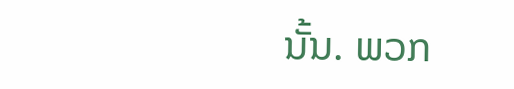ນັ້ນ. ພວກ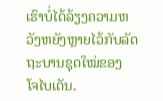ເຮົາບໍ່ໄດ້ລ້ຽງຄວາມຫວັງຫຍັງຫຼາຍໄວ້ກັບລັດຖະບານຊຸດໃໝ່ຂອງ ໂຈໄບເດັນ.